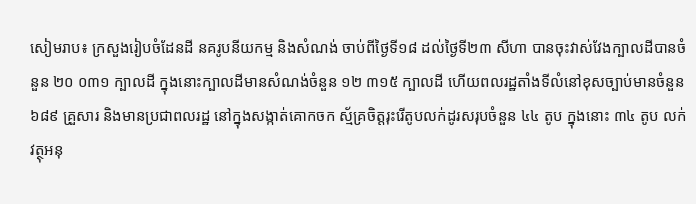សៀមរាប៖ ក្រសួងរៀបចំដែនដី នគរូបនីយកម្ម និងសំណង់ ចាប់ពីថ្ងៃទី១៨ ដល់ថ្ងៃទី២៣ សីហា បានចុះវាស់វែងក្បាលដីបានចំនួន ២០ ០៣១ ក្បាលដី ក្នុងនោះក្បាលដីមានសំណង់ចំនួន ១២ ៣១៥ ក្បាលដី ហើយពលរដ្ឋតាំងទីលំនៅខុសច្បាប់មានចំនួន ៦៨៩ គ្រួសារ និងមានប្រជាពលរដ្ឋ នៅក្នុងសង្កាត់គោកចក ស្ម័គ្រចិត្តរុះរើតូបលក់ដូរសរុបចំនួន ៤៤ តូប ក្នុងនោះ ៣៤ តូប លក់វត្ថុអនុ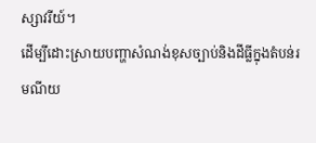ស្សាវរីយ៍។
ដើម្បីដោះស្រាយបញ្ហាសំណង់ខុសច្បាប់និងដីធ្លីក្នុងតំបន់រមណីយ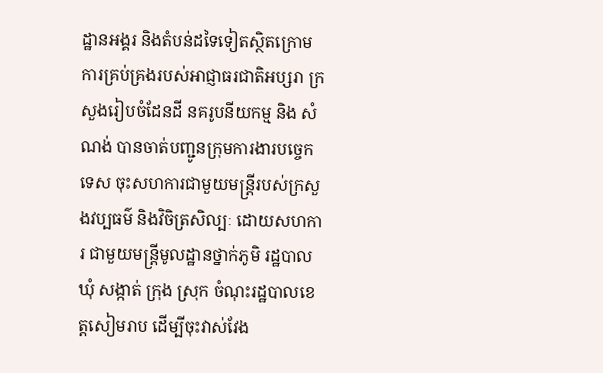ដ្ឋានអង្គរ និងតំបន់ដទៃទៀតស្ថិតក្រោមការគ្រប់គ្រងរបស់អាជ្ញាធរជាតិអប្សរា ក្រសួងរៀបចំដែនដី នគរូបនីយកម្ម និង សំណង់ បានចាត់បញ្ជូនក្រុមការងារបច្ចេកទេស ចុះសហការជាមួយមន្ត្រីរបស់ក្រសួងវប្បធម៌ និងវិចិត្រសិល្បៈ ដោយសហការ ជាមួយមន្ត្រីមូលដ្ឋានថ្នាក់ភូមិ រដ្ឋបាលឃុំ សង្កាត់ ក្រុង ស្រុក ចំណុះរដ្ឋបាលខេត្តសៀមរាប ដើម្បីចុះវាស់វែង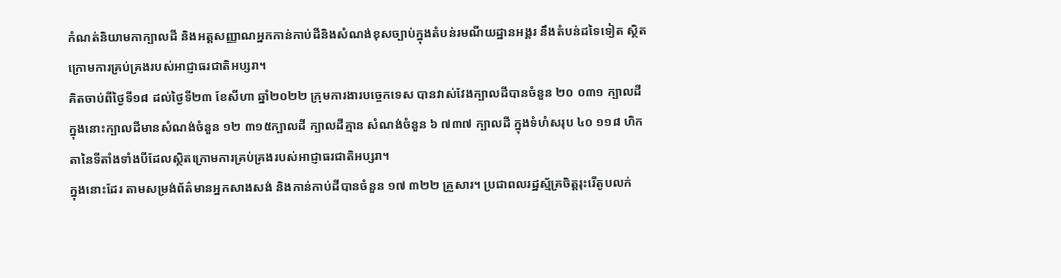កំណត់និយាមកាក្បាលដី និងអត្តសញ្ញាណអ្នកកាន់កាប់ដីនិងសំណង់ខុសច្បាប់ក្នុងតំបន់រមណីយដ្ឋានអង្គរ នឹងតំបន់ដទៃទៀត ស្ថិតក្រោមការគ្រប់គ្រងរបស់អាជ្ញាធរជាតិអប្សរា។
គិតចាប់ពីថ្ងៃទី១៨ ដល់ថ្ងៃទី២៣ ខែសីហា ឆ្នាំ២០២២ ក្រុមការងារបច្ចេកទេស បានវាស់វែងក្បាលដីបានចំនួន ២០ ០៣១ ក្បាលដី ក្នុងនោះក្បាលដីមានសំណង់ចំនួន ១២ ៣១៥ក្បាលដី ក្បាលដីគ្មាន សំណង់ចំនួន ៦ ៧៣៧ ក្បាលដី ក្នុងទំហំសរុប ៤០ ១១៨ ហិកតានៃទីតាំងទាំងបីដែលស្ថិតក្រោមការគ្រប់គ្រងរបស់អាជ្ញាធរជាតិអប្សរា។
ក្នុងនោះដែរ តាមសម្រង់ព័ត៌មានអ្នកសាងសង់ និងកាន់កាប់ដីបានចំនួន ១៧ ៣២២ គ្រួសារ។ ប្រជាពលរដ្ឋស្ម័គ្រចិត្តរុះរើតូបលក់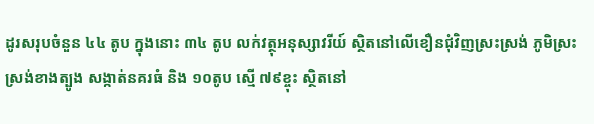ដូរសរុបចំនួន ៤៤ តូប ក្នុងនោះ ៣៤ តូប លក់វត្ថុអនុស្សាវរីយ៍ ស្ថិតនៅលើខឿនជុំវិញស្រះស្រង់ ភូមិស្រះស្រង់ខាងត្បូង សង្កាត់នគរធំ និង ១០តូប ស្មើ ៧៩ខ្ចុះ ស្ថិតនៅ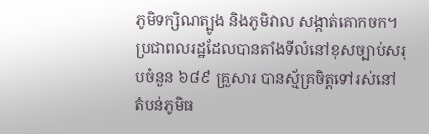ភូមិទក្សិណត្បូង និងភូមិវាល សង្កាត់គោកចក។
ប្រជាពលរដ្ឋដែលបានតាំងទីលំនៅខុសច្បាប់សរុបចំនួន ៦៨៩ គ្រួសារ បានស្ម័គ្រចិត្តទៅរស់នៅ តំបន់ភូមិធ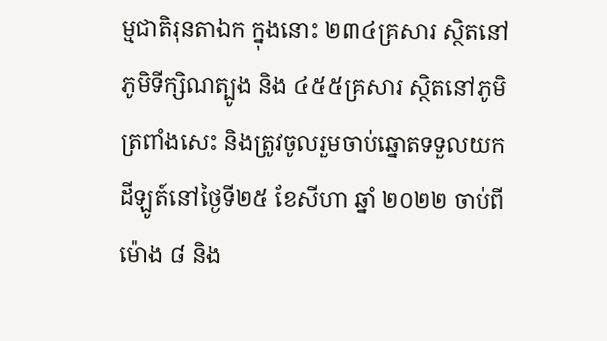ម្មជាតិរុនតាឯក ក្នុងនោះ ២៣៤គ្រសារ ស្ថិតនៅភូមិទីក្សិណត្បូង និង ៤៥៥គ្រសារ ស្ថិតនៅភូមិត្រពាំងសេះ និងត្រូវចូលរួមចាប់ឆ្នោតទទួលយកដីឡូត៍នៅថ្ងៃទី២៥ ខែសីហា ឆ្នាំ ២០២២ ចាប់ពីម៉ោង ៨ និង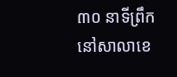៣០ នាទីព្រឹក នៅសាលាខេ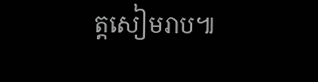ត្តសៀមរាប៕